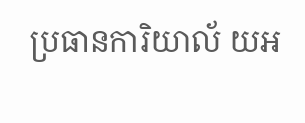ប្រធានការិយាល័ យអ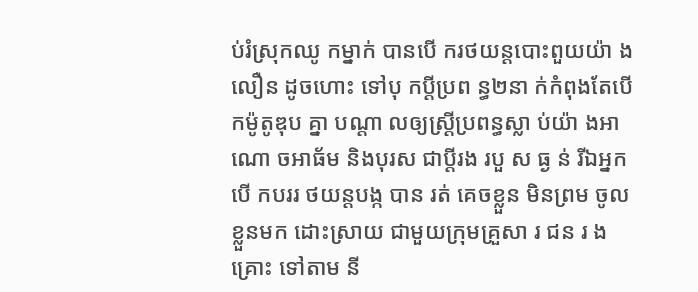ប់រំស្រុកឈូ កម្នាក់ បានបើ ករថយន្តបោះពួយយ៉ា ងលឿន ដូចហោះ ទៅបុ កប្តីប្រព ន្ធ២នា ក់កំពុងតែបើកម៉ូតូឌុប គ្នា បណ្តា លឲ្យស្ត្រីប្រពន្ធស្លា ប់យ៉ា ងអាណោ ចអាធ័ម និងបុរស ជាប្តីរង របួ ស ធ្ង ន់ រីឯអ្នកបើ កបររ ថយន្តបង្ក បាន រត់ គេចខ្លួន មិនព្រម ចូលខ្លួនមក ដោះស្រាយ ជាមួយក្រុមគ្រួសា រ ជន រ ងគ្រោះ ទៅតាម នី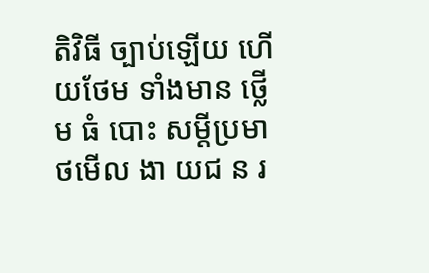តិវិធី ច្បាប់ឡើយ ហើយថែម ទាំងមាន ថ្លើម ធំ បោះ សម្តីប្រមា ថមើល ងា យជ ន រ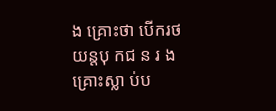ង គ្រោះថា បើករថ យន្តបុ កជ ន រ ង គ្រោះស្លា ប់ប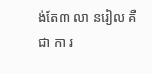ង់តែ៣ លា នរៀល គឺជា កា រ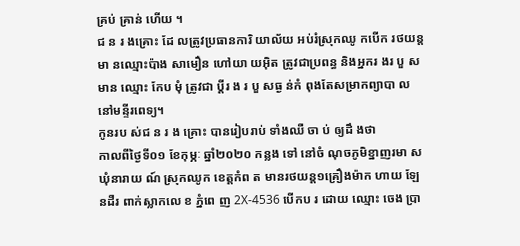គ្រប់ គ្រាន់ ហើយ ។
ជ ន រ ងគ្រោះ ដែ លត្រូវប្រធានការិ យាល័យ អប់រំស្រុកឈូ កបើក រថយន្ត មា នឈ្មោះប៉ាង សាមឿន ហៅយា យអ៊ិត ត្រូវជាប្រពន្ធ និងអ្នករ ងរ បួ សមាន ឈ្មោះ កែប មុំ ត្រូវជា ប្តីរ ង រ បួ សធ្ង ន់កំ ពុងតែសម្រាកព្យាបា ល នៅមន្ទីរពេទ្យ។
កូនរប ស់ជ ន រ ង គ្រោះ បានរៀបរាប់ ទាំងឈឺ ចា ប់ ឲ្យដឹ ងថា
កាលពីថ្ងៃទី០១ ខែកុម្ភៈ ឆ្នាំ២០២០ កន្លង ទៅ នៅចំ ណុចភូមិខ្នាញរមា ស ឃុំនារាយ ណ៍ ស្រុកឈូក ខេត្តកំព ត មានរថយន្ត១គ្រឿងម៉ាក ហាយ ឡែនដឺរ ពាក់ស្លាកលេ ខ ភ្នំពេ ញ 2X-4536 បើកប រ ដោយ ឈ្មោះ ចេង ប្រា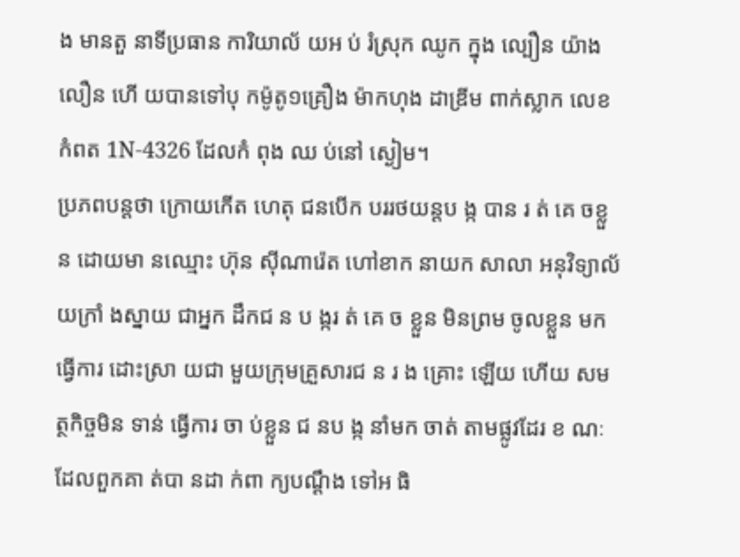ង មានតួ នាទីប្រធាន ការិយាល័ យអ ប់ រំស្រុក ឈូក ក្នុង ល្បឿន យ៉ាង លឿន ហើ យបានទៅបុ កម៉ូតូ១គ្រឿង ម៉ាកហុង ដាឌ្រីម ពាក់ស្លាក លេខ កំពត 1N-4326 ដែលកំ ពុង ឈ ប់នៅ ស្ងៀម។
ប្រភពបន្តថា ក្រោយកើត ហេតុ ជនបើក បររថយន្តប ង្ក បាន រ ត់ គេ ចខ្លួន ដោយមា នឈ្មោះ ហ៊ុន ស៊ីណារ៉េត ហៅខាក នាយក សាលា អនុវិទ្យាល័យក្រាំ ងស្នាយ ជាអ្នក ដឹកជ ន ប ង្ករ ត់ គេ ច ខ្លួន មិនព្រម ចូលខ្លួន មកធ្វើការ ដោះស្រា យជា មួយក្រុមគ្រួសារជ ន រ ង គ្រោះ ឡើយ ហើយ សមត្ថកិច្ចមិន ទាន់ ធ្វើការ ចា ប់ខ្លួន ជ នប ង្ក នាំមក ចាត់ តាមផ្លូវដែរ ខ ណៈ ដែលពួកគា ត់បា នដា ក់ពា ក្យបណ្តឹង ទៅអ ធិ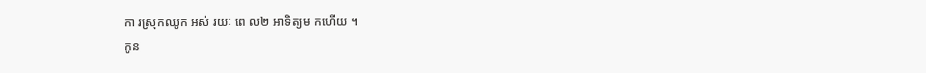កា រស្រុកឈូក អស់ រយៈ ពេ ល២ អាទិត្យម កហើយ ។
កូន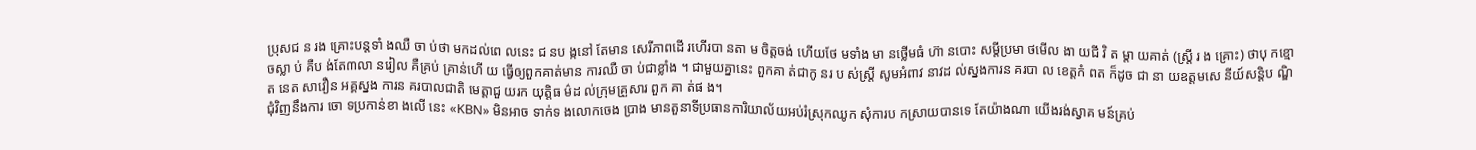ប្រុសជ ន រង គ្រោះបន្តទាំ ងឈឺ ចា ប់ថា មកដល់ពេ លនេះ ជ នប ង្កនៅ តែមាន សេរីភាពដើ រហើរបា នតា ម ចិត្តចង់ ហើយថែ មទាំង មា នថ្លើមធំ ហ៊ា នបោះ សម្តីប្រមា ថមើល ងា យជី វិ ត ម្តា យគាត់ (ស្រ្តី រ ង គ្រោះ) ថាបុ កខ្មោ ចស្លា ប់ គឺប ង់តែ៣លា នរៀល គឺគ្រប់ គ្រាន់ហើ យ ធ្វើឲ្យពួកគាត់មាន ការឈឺ ចា ប់ជាខ្លាំង ។ ជាមួយគ្នានេះ ពួកគា ត់ជាកូ នរ ប ស់ស្ត្រី សូមអំពាវ នាវដ ល់ស្នងការន គរបា ល ខេត្តកំ ពត ក៏ដូច ជា នា យឧត្តមសេ នីយ៍សន្ដិប ណ្ឌិត នេត សាវឿន អគ្គស្នង ការន គរបាលជាតិ មេត្តាជួ យរក យុត្តិធ ម៌ដ ល់ក្រុមគ្រួសារ ពួក គា ត់ផ ង។
ជុំវិញនឹងការ ចោ ទប្រកាន់ខា ងលើ នេះ «KBN» មិនអាច ទាក់ទ ងលោកចេង ប្រាង មានតួនាទីប្រធានការិយាល័យអប់រំស្រុកឈូក សុំការប កស្រាយបានទេ តែយ៉ាងណា យើងរង់ស្វាគ មន៍គ្រប់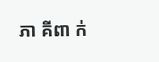ភា គីពា ក់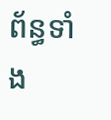ព័ន្ធទាំង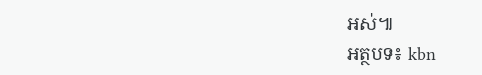អស់៕
អត្ថបទ៖ kbn